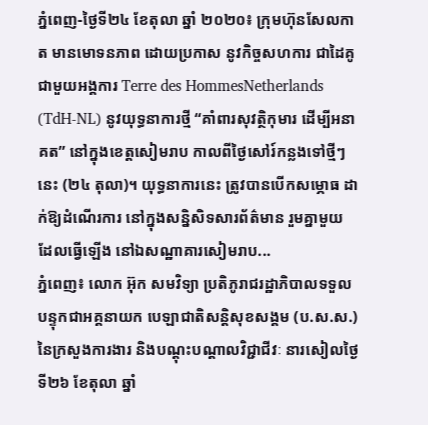ភ្នំពេញ-ថ្ងៃទី២៤ ខែតុលា ឆ្នាំ ២០២០៖ ក្រុមហ៊ុនសែលកាត មានមោទនភាព ដោយប្រកាស នូវកិច្ចសហការ ជាដៃគូជាមួយអង្គការ Terre des HommesNetherlands (TdH-NL) នូវយុទ្ធនាការថ្មី “គាំពារសុវត្ថិកុមារ ដើម្បីអនាគត” នៅក្នុងខេត្តសៀមរាប កាលពីថ្ងៃសៅរ៍កន្លងទៅថ្មីៗនេះ (២៤ តុលា)។ យុទ្ធនាការនេះ ត្រូវបានបើកសម្ភោធ ដាក់ឱ្យដំណើរការ នៅក្នុងសន្និសិទសារព័ត៌មាន រួមគ្នាមួយ ដែលធ្វើឡើង នៅឯសណ្ឋាគារសៀមរាប...
ភ្នំពេញ៖ លោក អ៊ុក សមវិទ្យា ប្រតិភូរាជរដ្ឋាភិបាលទទួលបន្ទុកជាអគ្គនាយក បេឡាជាតិសន្តិសុខសង្គម (ប.ស.ស.) នៃក្រសួងការងារ និងបណ្តុះបណ្តាលវិជ្ជាជីវៈ នារសៀលថ្ងៃទី២៦ ខែតុលា ឆ្នាំ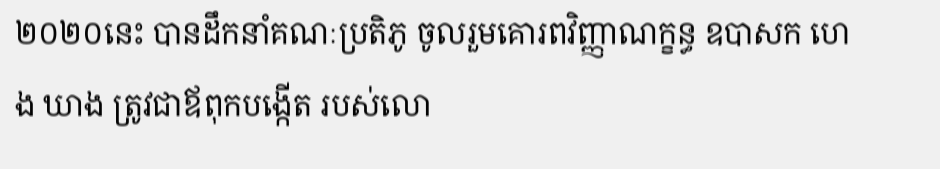២០២០នេះ បានដឹកនាំគណៈប្រតិភូ ចូលរួមគោរពវិញ្ញាណក្ខន្ធ ឧបាសក ហេង ឃាង ត្រូវជាឪពុកបង្កើត របស់លោ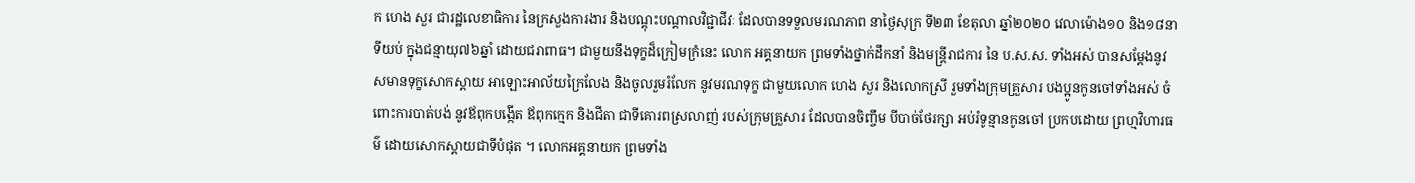ក ហេង សួរ ជារដ្ឋលេខាធិការ នៃក្រសួងការងារ និងបណ្តុះបណ្តាលវិជ្ជាជីវៈ ដែលបានទទួលមរណភាព នាថ្ងៃសុក្រ ទី២៣ ខែតុលា ឆ្នាំ២០២០ វេលាម៉ោង១០ និង១៨នាទីយប់ ក្នុងជន្មាយុ៧៦ឆ្នាំ ដោយជរាពាធ។ ជាមួយនឹងទុក្ខដ៏ក្រៀមក្រំនេះ លោក អគ្គនាយក ព្រមទាំងថ្នាក់ដឹកនាំ និងមន្រ្តីរាជការ នៃ ប.ស.ស. ទាំងអស់ បានសម្តែងនូវ សមានទុក្ខសោកស្តាយ អាឡោះអាល័យក្រៃលែង និងចូលរួមរំលែក នូវមរណទុក្ខ ជាមួយលោក ហេង សួរ និងលោកស្រី រួមទាំងក្រុមគ្រួសារ បងប្អូនកូនចៅទាំងអស់ ចំពោះការបាត់បង់ នូវឪពុកបង្កើត ឪពុកក្មេក និងជីតា ជាទីគោរពស្រលាញ់ របស់ក្រុមគ្រួសារ ដែលបានចិញ្ចឹម បីបាច់ថែរក្សា អប់រំទូន្មានកូនចៅ ប្រកបដោយ ព្រហ្មវិហារធម៌ ដោយសោកស្តាយជាទីបំផុត ។ លោកអគ្គនាយក ព្រមទាំង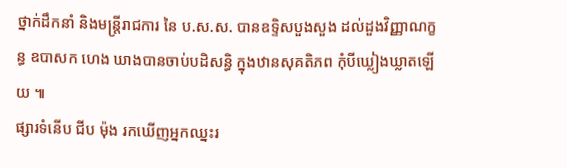ថ្នាក់ដឹកនាំ និងមន្រ្តីរាជការ នៃ ប.ស.ស. បានឧទ្ទិសបួងសួង ដល់ដួងវិញ្ញាណក្ខន្ធ ឧបាសក ហេង ឃាងបានចាប់បដិសន្ធិ ក្នុងឋានសុគតិភព កុំបីឃ្លៀងឃ្លាតឡើយ ៕
ផ្សារទំនើប ជីប ម៉ុង រកឃើញអ្នកឈ្នះរ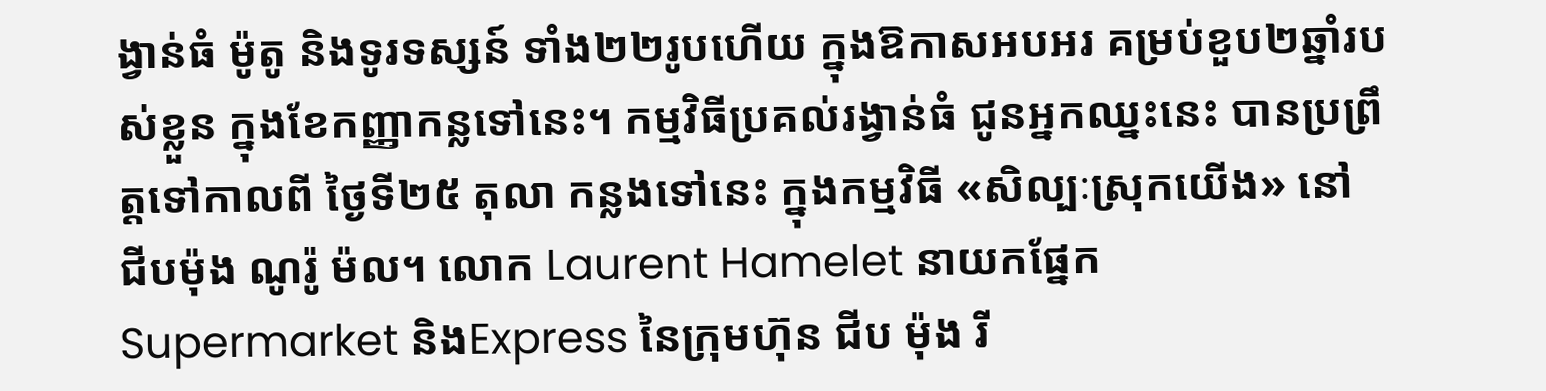ង្វាន់ធំ ម៉ូតូ និងទូរទស្សន៍ ទាំង២២រូបហើយ ក្នុងឱកាសអបអរ គម្រប់ខួប២ឆ្នាំរបស់ខ្លួន ក្នុងខែកញ្ញាកន្លទៅនេះ។ កម្មវិធីប្រគល់រង្វាន់ធំ ជូនអ្នកឈ្នះនេះ បានប្រព្រឹត្តទៅកាលពី ថ្ងៃទី២៥ តុលា កន្លងទៅនេះ ក្នុងកម្មវិធី «សិល្បៈស្រុកយើង» នៅ ជីបម៉ុង ណូរ៉ូ ម៉ល។ លោក Laurent Hamelet នាយកផ្នែក Supermarket និងExpress នៃក្រុមហ៊ុន ជីប ម៉ុង រី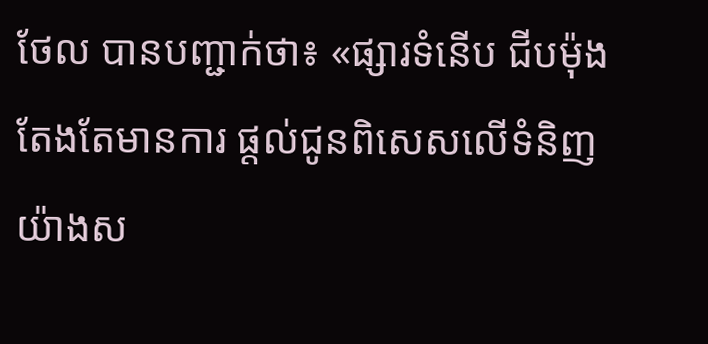ថែល បានបញ្ជាក់ថា៖ «ផ្សារទំនើប ជីបម៉ុង តែងតែមានការ ផ្តល់ជូនពិសេសលើទំនិញ យ៉ាងស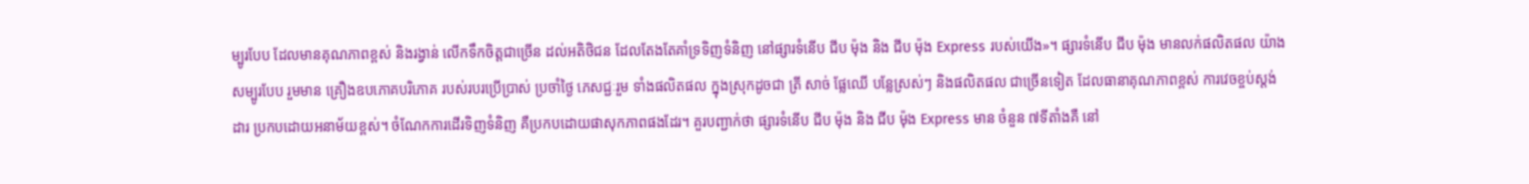ម្បូរបែប ដែលមានគុណភាពខ្ពស់ និងរង្វាន់ លើកទឹកចិត្តជាច្រើន ដល់អតិថិជន ដែលតែងតែគាំទ្រទិញទំនិញ នៅផ្សារទំនើប ជីប ម៉ុង និង ជីប ម៉ុង Express របស់យើង»។ ផ្សារទំនើប ជីប ម៉ុង មានលក់ផលិតផល យ៉ាងសម្បូរបែប រួមមាន គ្រឿងឧបភោគបរិភោគ របស់របរប្រើប្រាស់ ប្រចាំថ្ងៃ ភេសជ្ជៈរួម ទាំងផលិតផល ក្នុងស្រុកដូចជា ត្រី សាច់ ផ្លែឈើ បន្លែស្រស់ៗ និងផលិតផល ជាច្រើនទៀត ដែលធានាគុណភាពខ្ពស់ ការវេចខ្ចប់ស្តង់ដារ ប្រកបដោយអនាម័យខ្ពស់។ ចំណែកការដើរទិញទំនិញ គឺប្រកបដោយផាសុកភាពផងដែរ។ គួរបញ្ជាក់ថា ផ្សារទំនើប ជីប ម៉ុង និង ជីប ម៉ុង Express មាន ចំនួន ៧ទីតាំងគឺ នៅ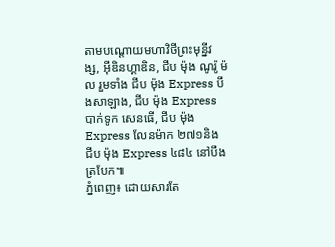តាមបណ្តោយមហាវិថីព្រះមុន្នីវង្ស, អ៊ីឌិនហ្គាឌិន, ជីប ម៉ុង ណូរ៉ូ ម៉ល រួមទាំង ជីប ម៉ុង Express បឹងសាឡាង, ជីប ម៉ុង Express បាក់ទូក សេនធើ, ជីប ម៉ុង Express លែនម៉ាក ២៧១និង ជីប ម៉ុង Express ៤៨៤ នៅបឹងត្របែក៕
ភ្នំពេញ៖ ដោយសារតែ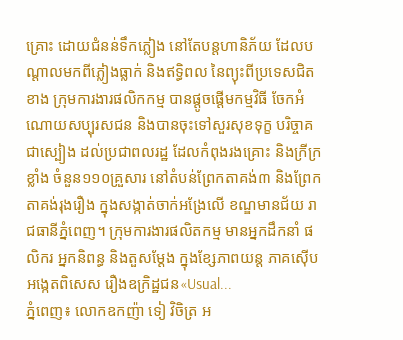គ្រោះ ដោយជំនន់ទឹកភ្លៀង នៅតែបន្តហានិភ័យ ដែលបណ្តាលមកពីភ្លៀងធ្លាក់ និងឥទិ្ធពល នៃព្យុះពីប្រទេសជិតខាង ក្រុមការងារផលិកកម្ម បានផ្តូចផ្តើមកម្មវិធី ចែកអំណោយសប្បុរសជន និងបានចុះទៅសួរសុខទុក្ខ បរិច្ចាគជាស្បៀង ដល់ប្រជាពលរដ្ឋ ដែលកំពុងរងគ្រោះ និងក្រីក្រខ្លាំង ចំនួន១១០គ្រួសារ នៅតំបន់ព្រែកតាគង់៣ និងព្រែកតាគង់រុងរឿង ក្នុងសង្កាត់ចាក់អង្រែលើ ខណ្ឌមានជ័យ រាជធានីភ្នំពេញ។ ក្រុមការងារផលិតកម្ម មានអ្នកដឹកនាំ ផលិករ អ្នកនិពន្ធ និងតួសម្តែង ក្នុងខ្សែភាពយន្ត ភាគស៊ើបអង្កេតពិសេស រឿងឧក្រិដ្ឋជន«Usual...
ភ្នំពេញ៖ លោកឧកញ៉ា ទៀ វិចិត្រ អ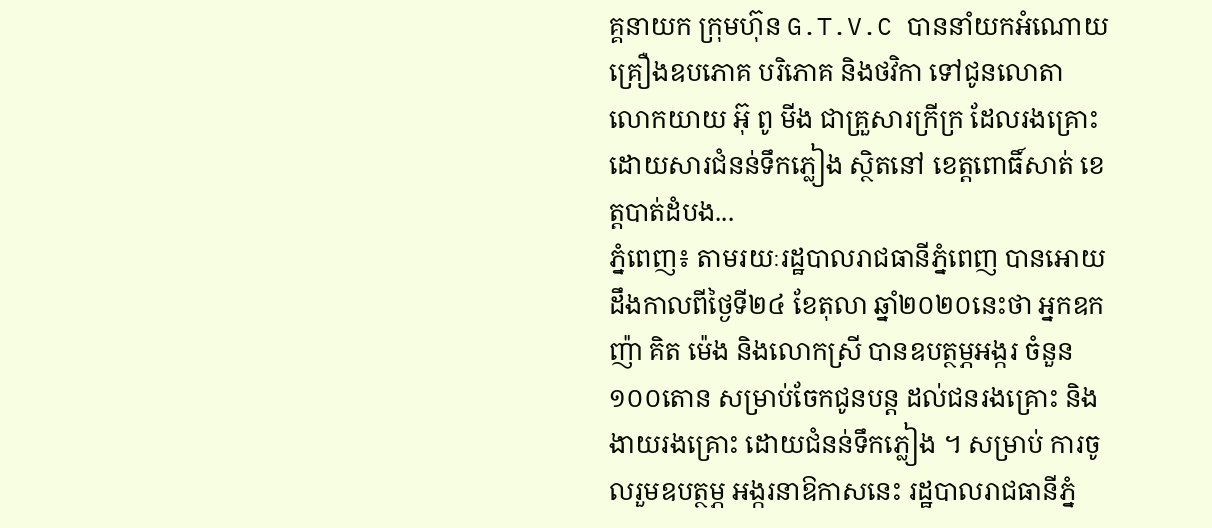គ្គនាយក ក្រុមហ៊ុន G.T.V.C បាននាំយកអំណោយ គ្រឿងឧបភោគ បរិភោគ និងថវិកា ទៅជូនលោតា លោកយាយ អ៊ុ ពូ មីង ជាគ្រួសារក្រីក្រ ដែលរងគ្រោះ ដោយសារជំនន់ទឹកភ្លៀង ស្ថិតនៅ ខេត្តពោធិ៍សាត់ ខេត្តបាត់ដំបង...
ភ្នំពេញ៖ តាមរយៈរដ្ឋបាលរាជធានីភ្នំពេញ បានអោយដឹងកាលពីថ្ងៃទី២៤ ខែតុលា ឆ្នាំ២០២០នេះថា អ្នកឧកញ៉ា គិត ម៉េង និងលោកស្រី បានឧបត្ថម្ភអង្ករ ចំនួន១០០តោន សម្រាប់ចែកជូនបន្ត ដល់ជនរងគ្រោះ និងងាយរងគ្រោះ ដោយជំនន់ទឹកភ្លៀង ។ សម្រាប់ ការចូលរួមឧបត្ថម្ភ អង្ករនាឱកាសនេះ រដ្ឋបាលរាជធានីភ្នំ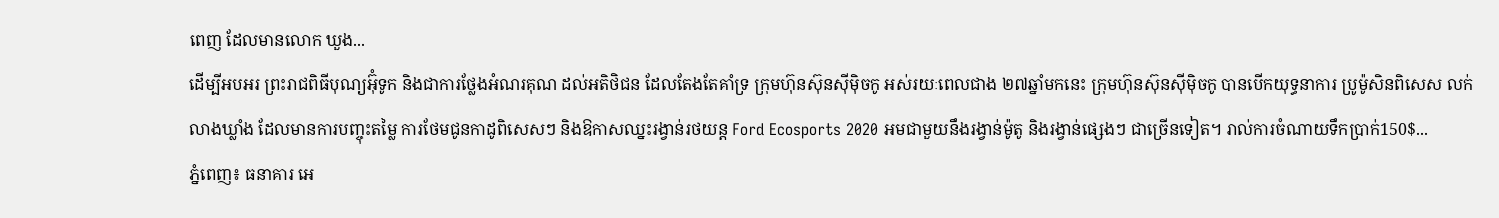ពេញ ដែលមានលោក ឃួង...
ដើម្បីអបអរ ព្រះរាជពិធីបុណ្យអ៊ុំទូក និងជាការថ្លែងអំណរគុណ ដល់អតិថិជន ដែលតែងតែគាំទ្រ ក្រុមហ៊ុនស៊ុនស៊ីម៉ិចកូ អស់រយៈពេលជាង ២៧ឆ្នាំមកនេះ ក្រុមហ៊ុនស៊ុនស៊ីម៉ិចកូ បានបើកយុទ្ធនាការ ប្រូម៉ូសិនពិសេស លក់លាងឃ្លាំង ដែលមានការបញ្ចុះតម្លៃ ការថែមជូនកាដូពិសេសៗ និងឱកាសឈ្នះរង្វាន់រថយន្ត Ford Ecosports 2020 អមជាមួយនឹងរង្វាន់ម៉ូតូ និងរង្វាន់ផ្សេងៗ ជាច្រើនទៀត។ រាល់ការចំណាយទឹកប្រាក់150$...
ភ្នំពេញ៖ ធនាគារ អេ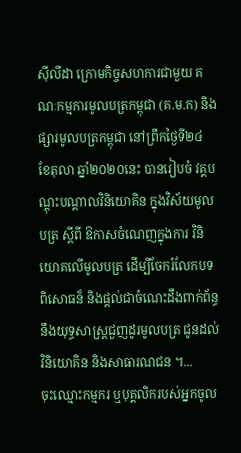ស៊ីលីដា ក្រោមកិច្ចសហការជាមួយ គណៈកម្មការមូលបត្រកម្ពុជា (គ.ម.ក) និងផ្សារមូលបត្រកម្ពុជា នៅព្រឹកថ្ងៃទី២៤ ខែតុលា ឆ្នាំ២០២០នេះ បានរៀបចំ វគ្គបណ្តុះបណ្តាលវិនិយោគិន ក្នុងវិស័យមូលបត្រ ស្តីពី ឱកាសចំណេញក្នុងការ វិនិយោគលើមូលបត្រ ដើម្បីចែករំលែកបទពិសោធន៏ និងផ្តល់ជាចំណេះដឹងពាក់ព័ន្ធ នឹងយុទ្ធសាស្ត្រជួញដូរមូលបត្រ ជូនដល់វិនិយោគិន និងសាធារណជន ។...
ចុះឈ្មោះកម្មករ ឬបុគ្គលិករបស់អ្នកចូល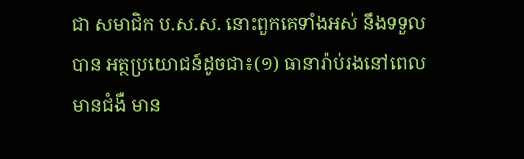ជា សមាជិក ប.ស.ស. នោះពួកគេទាំងអស់ នឹងទទួលបាន អត្ថប្រយោជន៍ដូចជា៖(១) ធានារ៉ាប់រងនៅពេលមានជំងឺ មាន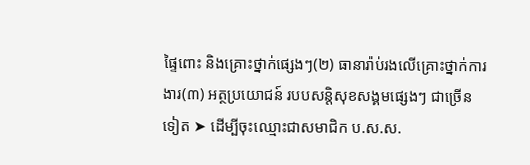ផ្ទៃពោះ និងគ្រោះថ្នាក់ផ្សេងៗ(២) ធានារ៉ាប់រងលើគ្រោះថ្នាក់ការងារ(៣) អត្ថប្រយោជន៍ របបសន្តិសុខសង្គមផ្សេងៗ ជាច្រើនទៀត ➤ ដើម្បីចុះឈ្មោះជាសមាជិក ប.ស.ស.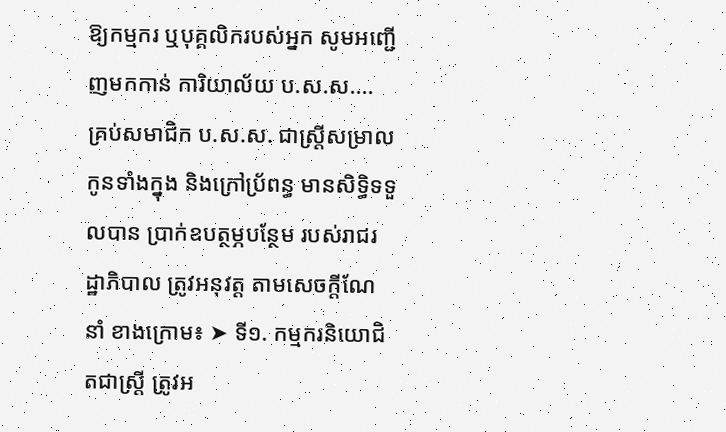ឱ្យកម្មករ ឬបុគ្គលិករបស់អ្នក សូមអញ្ជើញមកកាន់ ការិយាល័យ ប.ស.ស....
គ្រប់សមាជិក ប.ស.ស. ជាស្ត្រីសម្រាលកូនទាំងក្នុង និងក្រៅប្រ័ពន្ធ មានសិទ្ធិទទួលបាន ប្រាក់ឧបត្ថម្ភបន្ថែម របស់រាជរដ្ឋាភិបាល ត្រូវអនុវត្ត តាមសេចក្តីណែនាំ ខាងក្រោម៖ ➤ ទី១. កម្មករនិយោជិតជាស្រ្តី ត្រូវអ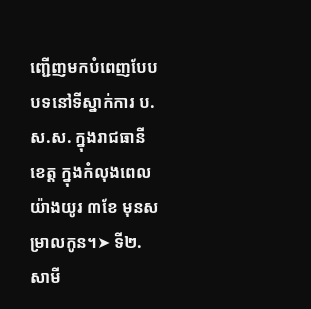ញ្ជើញមកបំពេញបែបបទនៅទីស្នាក់ការ ប.ស.ស. ក្នុងរាជធានី ខេត្ត ក្នុងកំលុងពេលយ៉ាងយូរ ៣ខែ មុនសម្រាលកូន។➤ ទី២. សាមី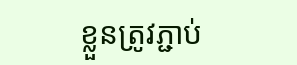ខ្លួនត្រូវភ្ជាប់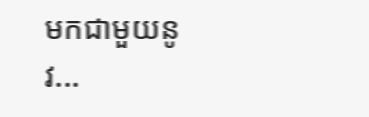មកជាមួយនូវ...